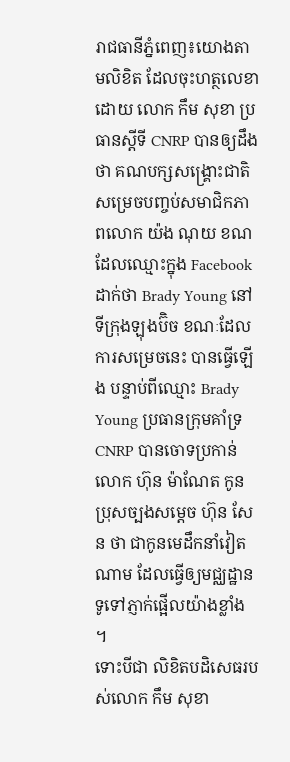រាជធានីភ្នំពេញ៖យោងតាមលិខិត ដែលចុះហត្ថលេខាដោយ លោក កឹម សុខា ប្រធានស្តីទី CNRP បានឲ្យដឹងថា គណបក្សសង្គ្រោះជាតិ សម្រេចបញ្ចប់សមាជិកភាពលោក យ៉ង ណុយ ខណដែលឈ្មោះក្នុង Facebook ដាក់ថា Brady Young នៅទីក្រុងឡុងប៊ិច ខណៈដែលការសម្រេចនេះ បានធ្វើឡើង បន្ទាប់ពីឈ្មោះ Brady Young ប្រធានក្រុមគាំទ្រ CNRP បានចោទប្រកាន់លោក ហ៊ុន ម៉ាណែត កូនប្រុសច្បងសម្តេច ហ៊ុន សែន ថា ជាកូនមេដឹកនាំវៀតណាម ដែលធ្វើឲ្យមជ្ឈដ្ឋានទូទៅភ្ញាក់ផ្អើលយ៉ាងខ្លាំង ។
ទោះបីជា លិខិតបដិសេធរបស់លោក កឹម សុខា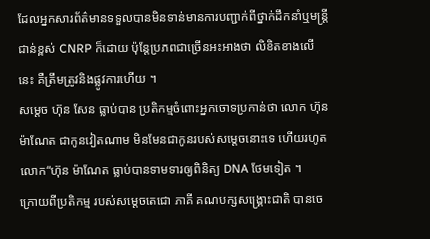ដែលអ្នកសារព័ត៌មានទទួលបានមិនទាន់មានការបញ្ជាក់ពីថ្នាក់ដឹកនាំឬមន្ត្រីជាន់ខ្ពស់ CNRP ក៏ដោយ ប៉ុន្តែប្រភពជាច្រើនអះអាងថា លិខិតខាងលើនេះ គឺត្រឹមត្រូវនិងផ្លូវការហើយ ។
សម្តេច ហ៊ុន សែន ធ្លាប់បាន ប្រតិកម្មចំពោះអ្នកចោទប្រកាន់ថា លោក ហ៊ុន ម៉ាណែត ជាកូនវៀតណាម មិនមែនជាកូនរបស់សម្តេចនោះទេ ហើយរហូត លោក“ហ៊ុន ម៉ាណែត ធ្លាប់បានទាមទារឲ្យពិនិត្យ DNA ថែមទៀត ។
ក្រោយពីប្រតិកម្ម របស់សម្តេចតេជោ ភាគី គណបក្សសង្គ្រោះជាតិ បានចេ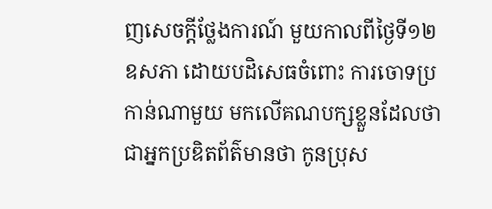ញសេចក្តីថ្លែងការណ៍ មួយកាលពីថ្ងៃទី១២ ឧសភា ដោយបដិសេធចំពោះ ការចោទប្រកាន់ណាមួយ មកលើគណបក្សខ្លួនដែលថា ជាអ្នកប្រឌិតព័ត៌មានថា កូនប្រុស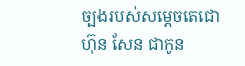ច្បងរបស់សម្តេចតេជោ ហ៊ុន សែន ជាកូន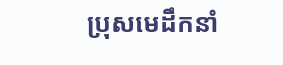ប្រុសមេដឹកនាំ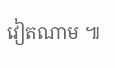វៀតណាម ៕